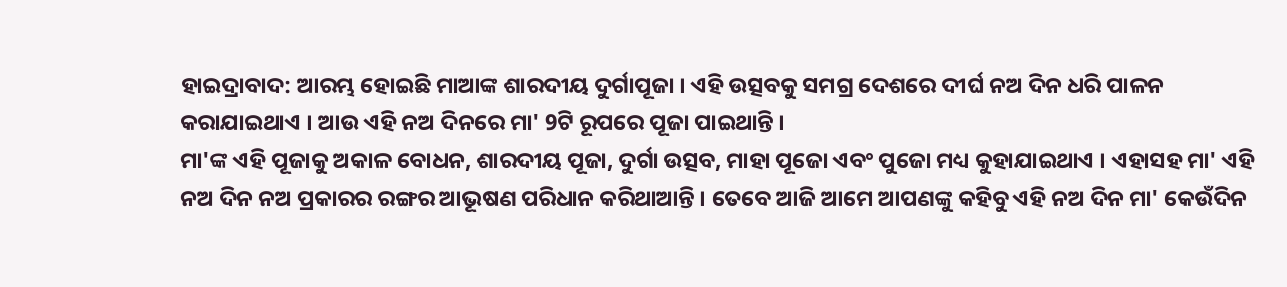ହାଇଦ୍ରାବାଦ: ଆରମ୍ଭ ହୋଇଛି ମାଆଙ୍କ ଶାରଦୀୟ ଦୁର୍ଗାପୂଜା । ଏହି ଉତ୍ସବକୁ ସମଗ୍ର ଦେଶରେ ଦୀର୍ଘ ନଅ ଦିନ ଧରି ପାଳନ କରାଯାଇଥାଏ । ଆଉ ଏହି ନଅ ଦିନରେ ମା' 9ଟି ରୂପରେ ପୂଜା ପାଇଥାନ୍ତି ।
ମା'ଙ୍କ ଏହି ପୂଜାକୁ ଅକାଳ ବୋଧନ, ଶାରଦୀୟ ପୂଜା, ଦୁର୍ଗା ଉତ୍ସବ, ମାହା ପୂଜୋ ଏବଂ ପୁଜୋ ମଧ୍ୟ କୁହାଯାଇଥାଏ । ଏହାସହ ମା' ଏହି ନଅ ଦିନ ନଅ ପ୍ରକାରର ରଙ୍ଗର ଆଭୂଷଣ ପରିଧାନ କରିଥାଆନ୍ତି । ତେବେ ଆଜି ଆମେ ଆପଣଙ୍କୁ କହିବୁ ଏହି ନଅ ଦିନ ମା' କେଉଁଦିନ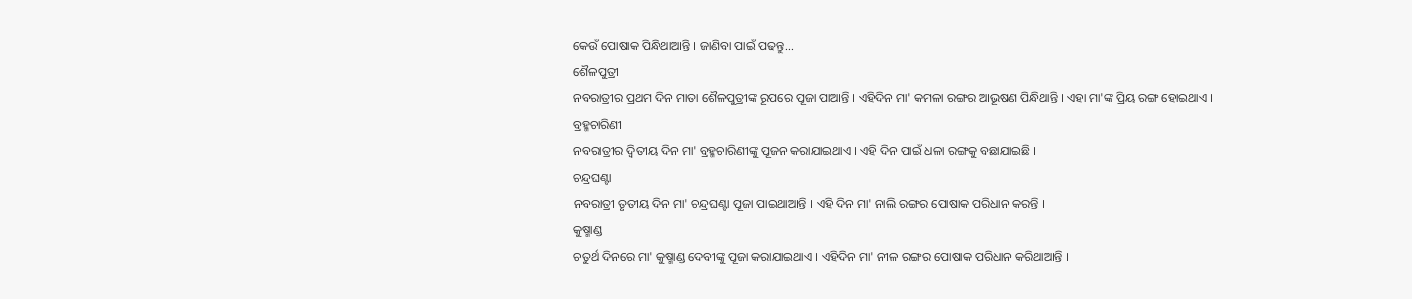କେଉଁ ପୋଷାକ ପିନ୍ଧିଥାଆନ୍ତି । ଜାଣିବା ପାଇଁ ପଢନ୍ତୁ...
ଶୈଳପୁତ୍ରୀ
ନବରାତ୍ରୀର ପ୍ରଥମ ଦିନ ମାତା ଶୈଳପୁତ୍ରୀଙ୍କ ରୂପରେ ପୂଜା ପାଆନ୍ତି । ଏହିଦିନ ମା' କମଳା ରଙ୍ଗର ଆଭୂଷଣ ପିନ୍ଧିଥାନ୍ତି । ଏହା ମା'ଙ୍କ ପ୍ରିୟ ରଙ୍ଗ ହୋଇଥାଏ ।
ବ୍ରହ୍ମଚାରିଣୀ
ନବରାତ୍ରୀର ଦ୍ବିତୀୟ ଦିନ ମା' ବ୍ରହ୍ମଚାରିଣୀଙ୍କୁ ପୂଜନ କରାଯାଇଥାଏ । ଏହି ଦିନ ପାଇଁ ଧଳା ରଙ୍ଗକୁ ବଛାଯାଇଛି ।
ଚନ୍ଦ୍ରଘଣ୍ଟା
ନବରାତ୍ରୀ ତୃତୀୟ ଦିନ ମା' ଚନ୍ଦ୍ରଘଣ୍ଟା ପୂଜା ପାଇଥାଆନ୍ତି । ଏହି ଦିନ ମା' ନାଲି ରଙ୍ଗର ପୋଷାକ ପରିଧାନ କରନ୍ତି ।
କୁଷ୍ମାଣ୍ଡ
ଚତୁର୍ଥ ଦିନରେ ମା' କୁଷ୍ମାଣ୍ଡ ଦେବୀଙ୍କୁ ପୂଜା କରାଯାଇଥାଏ । ଏହିଦିନ ମା' ନୀଳ ରଙ୍ଗର ପୋଷାକ ପରିଧାନ କରିଥାଆନ୍ତି ।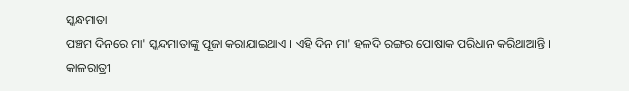ସ୍କନ୍ଧମାତା
ପଞ୍ଚମ ଦିନରେ ମା' ସ୍କନ୍ଦମାତାଙ୍କୁ ପୂଜା କରାଯାଇଥାଏ । ଏହି ଦିନ ମା' ହଳଦି ରଙ୍ଗର ପୋଷାକ ପରିଧାନ କରିଥାଆନ୍ତି ।
କାଳରାତ୍ରୀ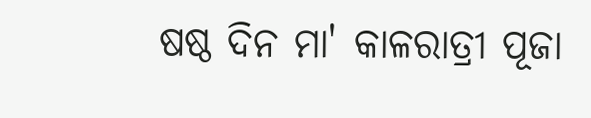ଷଷ୍ଠ ଦିନ ମା' କାଳରାତ୍ରୀ ପୂଜା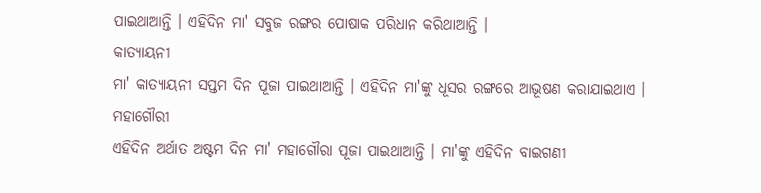ପାଇଥାଆନ୍ତି । ଏହିଦିନ ମା' ସବୁଜ ରଙ୍ଗର ପୋଷାକ ପରିଧାନ କରିଥାଆନ୍ତି ।
କାତ୍ୟାୟନୀ
ମା' କାତ୍ୟାୟନୀ ସପ୍ତମ ଦିନ ପୂଜା ପାଇଥାଆନ୍ତି । ଏହିଦିନ ମା'ଙ୍କୁ ଧୂସର ରଙ୍ଗରେ ଆଭୂଷଣ କରାଯାଇଥାଏ ।
ମହାଗୌରୀ
ଏହିଦିନ ଅର୍ଥାତ ଅଷ୍ଟମ ଦିନ ମା' ମହାଗୌରା ପୂଜା ପାଇଥାଆନ୍ତି । ମା'ଙ୍କୁ ଏହିଦିନ ବାଇଗଣୀ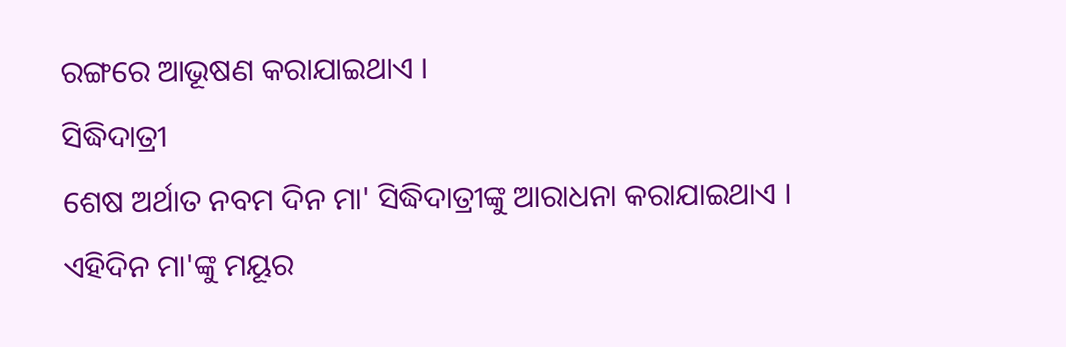ରଙ୍ଗରେ ଆଭୂଷଣ କରାଯାଇଥାଏ ।
ସିଦ୍ଧିଦାତ୍ରୀ
ଶେଷ ଅର୍ଥାତ ନବମ ଦିନ ମା' ସିଦ୍ଧିଦାତ୍ରୀଙ୍କୁ ଆରାଧନା କରାଯାଇଥାଏ । ଏହିଦିନ ମା'ଙ୍କୁ ମୟୂର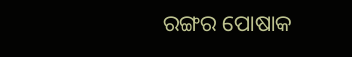ରଙ୍ଗର ପୋଷାକ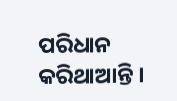ପରିଧାନ କରିଥାଆନ୍ତି ।